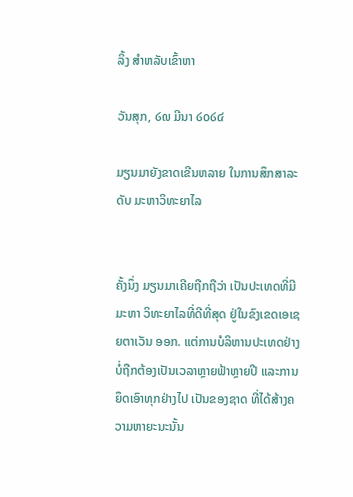ລິ້ງ ສຳຫລັບເຂົ້າຫາ

ວັນສຸກ, ໒໙ ມີນາ ໒໐໒໔

ມຽນມາຍັງຂາດເຂີນຫລາຍ ໃນການສຶກສາລະດັບ ມະຫາວິທະຍາໄລ


ຄັ້ງນຶ່ງ ມຽນມາເຄີຍຖືກຖືວ່າ ເປັນປະເທດທີ່ມີມະຫາ ວິທະຍາໄລທີ່ດີທີ່ສຸດ ຢູ່ໃນຂົງເຂດເອເຊຍຕາເວັນ ອອກ. ແຕ່ການບໍລິຫານປະເທດຢ່າງບໍ່ຖືກຕ້ອງເປັນເວລາຫຼາຍຟ້າຫຼາຍປີ ແລະການຍຶດເອົາທຸກຢ່າງໄປ ເປັນຂອງຊາດ ທີ່ໄດ້ສ້າງຄວາມຫາຍະນະນັ້ນ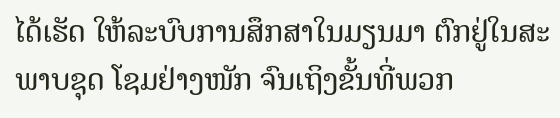ໄດ້ເຮັດ ໃຫ້ລະບົບການສຶກສາໃນມຽນມາ ຕົກຢູ່ໃນສະພາບຊຸດ ໂຊມຢ່າງໜັກ ຈົນເຖິງຂັ້ນທີ່ພວກ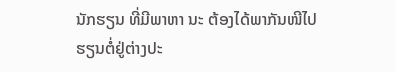ນັກຮຽນ ທີ່ມີພາຫາ ນະ ຕ້ອງໄດ້ພາກັນໜີໄປຮຽນຕໍ່ຢູ່ຕ່າງປະ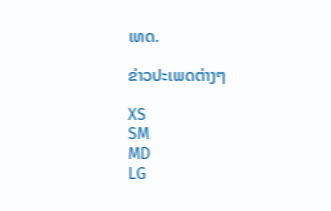ເທດ.

ຂ່າວປະເພດຕ່າງໆ

XS
SM
MD
LG